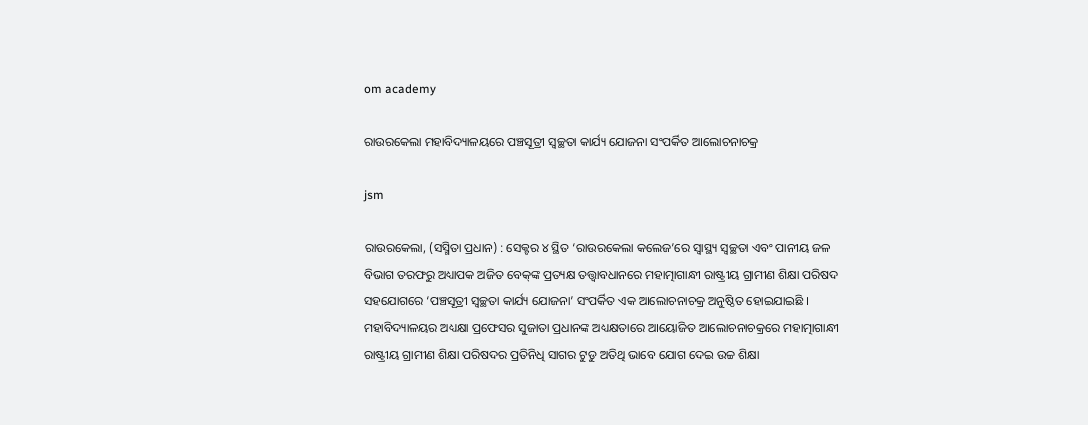om academy

ରାଉରକେଲା ମହାବିଦ୍ୟାଳୟରେ ପଞ୍ଚସୂତ୍ରୀ ସ୍ୱଚ୍ଛତା କାର୍ଯ୍ୟ ଯୋଜନା ସଂପର୍କିତ ଆଲୋଚନାଚକ୍ର

jsm

ରାଉରକେଲା, (ସସ୍ମିତା ପ୍ରଧାନ) : ସେକ୍ଟର ୪ ସ୍ଥିତ ‘ରାଉରକେଲା କଲେଜ’ରେ ସ୍ୱାସ୍ଥ୍ୟ ସ୍ୱଚ୍ଛତା ଏବଂ ପାନୀୟ ଜଳ ବିଭାଗ ତରଫରୁ ଅଧ୍ୟାପକ ଅଜିତ ବେକ୍‌ଙ୍କ ପ୍ରତ୍ୟକ୍ଷ ତତ୍ତ୍ଵାବଧାନରେ ମହାତ୍ମାଗାନ୍ଧୀ ରାଷ୍ଟ୍ରୀୟ ଗ୍ରାମୀଣ ଶିକ୍ଷା ପରିଷଦ ସହଯୋଗରେ ‘ପଞ୍ଚସୂତ୍ରୀ ସ୍ୱଚ୍ଛତା କାର୍ଯ୍ୟ ଯୋଜନା’ ସଂପର୍କିତ ଏକ ଆଲୋଚନାଚକ୍ର ଅନୁଷ୍ଠିତ ହୋଇଯାଇଛି । ମହାବିଦ୍ୟାଳୟର ଅଧ୍ୟକ୍ଷା ପ୍ରଫେସର ସୁଜାତା ପ୍ରଧାନଙ୍କ ଅଧ୍ୟକ୍ଷତାରେ ଆୟୋଜିତ ଆଲୋଚନାଚକ୍ରରେ ମହାତ୍ମାଗାନ୍ଧୀ ରାଷ୍ଟ୍ରୀୟ ଗ୍ରାମୀଣ ଶିକ୍ଷା ପରିଷଦର ପ୍ରତିନିଧି ସାଗର ଟୁଡୁ ଅତିଥି ଭାବେ ଯୋଗ ଦେଇ ଉଚ୍ଚ ଶିକ୍ଷା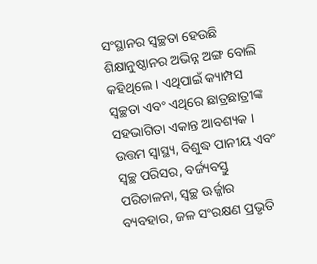ସଂସ୍ଥାନର ସ୍ୱଚ୍ଛତା ହେଉଛି ଶିକ୍ଷାନୁଷ୍ଠାନର ଅଭିନ୍ନ ଅଙ୍ଗ ବୋଲି କହିଥିଲେ । ଏଥିପାଇଁ କ୍ୟାମ୍ପସ ସ୍ୱଚ୍ଛତା ଏବଂ ଏଥିରେ ଛାତ୍ରଛାତ୍ରୀଙ୍କ ସହଭାଗିତା ଏକାନ୍ତ ଆବଶ୍ୟକ । ଉତ୍ତମ ସ୍ୱାସ୍ଥ୍ୟ, ବିଶୁଦ୍ଧ ପାନୀୟ ଏବଂ ସ୍ୱଚ୍ଛ ପରିସର, ବର୍ଜ୍ୟବସ୍ତୁ ପରିଚାଳନା, ସ୍ୱଚ୍ଛ ଊର୍ଜ୍ଜାର ବ୍ୟବହାର, ଜଳ ସଂରକ୍ଷଣ ପ୍ରଭୃତି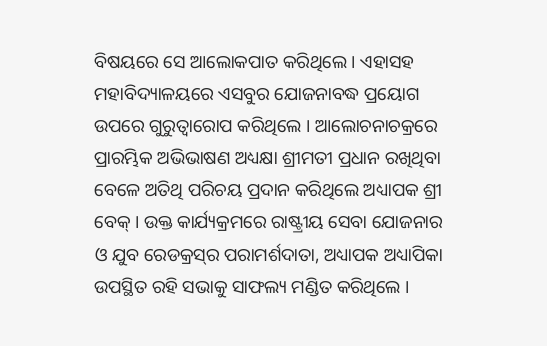ବିଷୟରେ ସେ ଆଲୋକପାତ କରିଥିଲେ । ଏହାସହ ମହାବିଦ୍ୟାଳୟରେ ଏସବୁର ଯୋଜନାବଦ୍ଧ ପ୍ରୟୋଗ ଉପରେ ଗୁରୁତ୍ୱାରୋପ କରିଥିଲେ । ଆଲୋଚନାଚକ୍ରରେ ପ୍ରାରମ୍ଭିକ ଅଭିଭାଷଣ ଅଧ୍ୟକ୍ଷା ଶ୍ରୀମତୀ ପ୍ରଧାନ ରଖିଥିବା ବେଳେ ଅତିଥି ପରିଚୟ ପ୍ରଦାନ କରିଥିଲେ ଅଧ୍ୟାପକ ଶ୍ରୀ ବେକ୍ । ଉକ୍ତ କାର୍ଯ୍ୟକ୍ରମରେ ରାଷ୍ଟ୍ରୀୟ ସେବା ଯୋଜନାର ଓ ଯୁବ ରେଡକ୍ରସ୍‌ର ପରାମର୍ଶଦାତା, ଅଧ୍ୟାପକ ଅଧ୍ୟାପିକା ଉପସ୍ଥିତ ରହି ସଭାକୁ ସାଫଲ୍ୟ ମଣ୍ଡିତ କରିଥିଲେ ।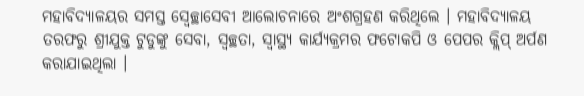ମହାବିଦ୍ୟାଳୟର ସମସ୍ତ ସ୍ୱେଚ୍ଛାସେବୀ ଆଲୋଚନାରେ ଅଂଶଗ୍ରହଣ କରିଥିଲେ । ମହାବିଦ୍ୟାଳୟ ତରଫରୁ ଶ୍ରୀଯୁକ୍ତ ଟୁଡୁଙ୍କୁ ସେବା, ସ୍ୱଚ୍ଛତା, ସ୍ୱାସ୍ଥ୍ୟ କାର୍ଯ୍ୟକ୍ରମର ଫଟୋକପି ଓ ପେପର କ୍ଲିପ୍ ଅର୍ପଣ କରାଯାଇଥିଲା ।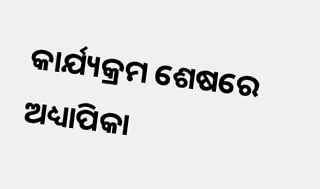କାର୍ଯ୍ୟକ୍ରମ ଶେଷରେ ଅଧ୍ୟାପିକା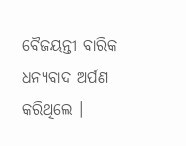ବୈଜୟନ୍ତୀ ବାରିକ ଧନ୍ୟବାଦ ଅର୍ପଣ କରିଥିଲେ ।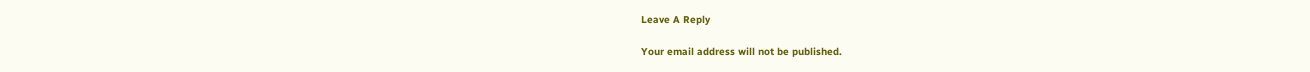Leave A Reply

Your email address will not be published.